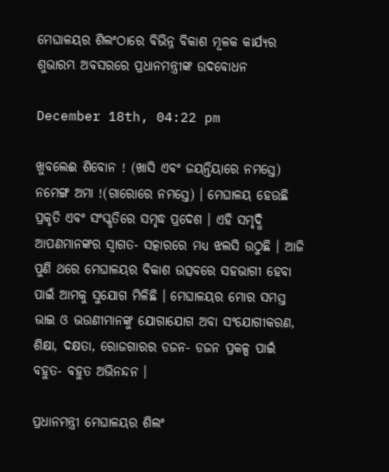ମେଘାଳୟର ଶିଲଂଠାରେ ବିଭିନ୍ନ ବିକାଶ ମୂଳକ କାର୍ଯ୍ୟର ଶୁଭାରମ୍ଭ ଅବସରରେ ପ୍ରଧାନମନ୍ତ୍ରୀଙ୍କ ଉଦବୋଧନ

December 18th, 04:22 pm

ଖୁବଲେଈ ଶିବୋନ ! (ଖାସି ଏବଂ ଜୟନ୍ତିୟାରେ ନମସ୍ତେ) ନମେଙ୍ଗ ଅମା !(ଗାରୋରେ ନମସ୍ତେ) । ମେଘାଳୟ ହେଉଛି ପ୍ରକୃତି ଏବଂ ସଂସ୍କୃତିରେ ସମୃଦ୍ଧ ପ୍ରଦେଶ । ଏହି ସମୃଦ୍ଧି ଆପଣମାନଙ୍କର ସ୍ୱାଗତ- ସତ୍କାରରେ ମଧ୍ୟ ଝଲସି ଉଠୁଛି । ଆଜି ପୁଣି ଥରେ ମେଘାଳୟର ବିକାଶ ଉତ୍ସବରେ ସହଭାଗୀ ହେବା ପାଇଁ ଆମକୁ ସୁଯୋଗ ମିଳିଛି । ମେଘାଳୟର ମୋର ସମସ୍ତ ଭାଇ ଓ ଭଉଣୀମାନଙ୍କୁ ଯୋଗାଯୋଗ ଅବା ସଂଯୋଗୀକରଣ, ଶିକ୍ଷା, ଦକ୍ଷତା, ରୋଜଗାରର ଡଜନ- ଡଜନ ପ୍ରକଳ୍ପ ପାଇଁ ବହୁତ- ବହୁତ ଅଭିନନ୍ଦନ ।

ପ୍ରଧାନମନ୍ତ୍ରୀ ମେଘାଳୟର ଶିଲଂ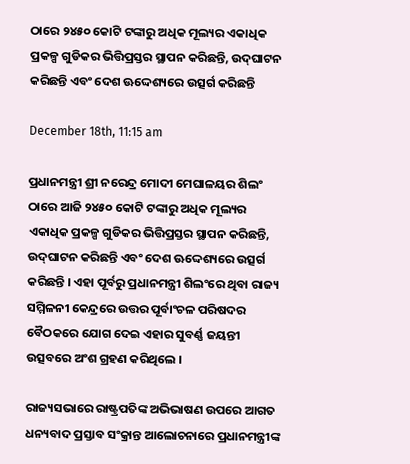ଠାରେ ୨୪୫୦ କୋଟି ଟଙ୍କାରୁ ଅଧିକ ମୂଲ୍ୟର ଏକାଧିକ ପ୍ରକଳ୍ପ ଗୁଡିକର ଭିତ୍ତିପ୍ରସ୍ତର ସ୍ଥାପନ କରିଛନ୍ତି, ଉଦ୍‌ଘାଟନ କରିଛନ୍ତି ଏବଂ ଦେଶ ଊଦ୍ଦେଶ୍ୟରେ ଉତ୍ସର୍ଗ କରିଛନ୍ତି

December 18th, 11:15 am

ପ୍ରଧାନମନ୍ତ୍ରୀ ଶ୍ରୀ ନରେନ୍ଦ୍ର ମୋଦୀ ମେଘାଳୟର ଶିଲଂ ଠାରେ ଆଜି ୨୪୫୦ କୋଟି ଟଙ୍କାରୁ ଅଧିକ ମୂଲ୍ୟର ଏକାଧିକ ପ୍ରକଳ୍ପ ଗୁଡିକର ଭିତ୍ତିପ୍ରସ୍ତର ସ୍ଥାପନ କରିଛନ୍ତି, ଉଦ୍‌ଘାଟନ କରିଛନ୍ତି ଏବଂ ଦେଶ ଊଦ୍ଦେଶ୍ୟରେ ଉତ୍ସର୍ଗ କରିଛନ୍ତି । ଏହା ପୂର୍ବରୁ ପ୍ରଧାନମନ୍ତ୍ରୀ ଶିଲଂରେ ଥିବା ରାଜ୍ୟ ସମ୍ମିଳନୀ କେନ୍ଦ୍ରରେ ଉତ୍ତର ପୂର୍ବାଂଚଳ ପରିଷଦର ବୈଠକରେ ଯୋଗ ଦେଇ ଏହାର ସୁବର୍ଣ୍ଣ ଜୟନ୍ତୀ ଉତ୍ସବରେ ଅଂଶ ଗ୍ରହଣ କରିଥିଲେ ।

ରାଜ୍ୟସଭାରେ ରାଷ୍ଟ୍ରପତିଙ୍କ ଅଭିଭାଷଣ ଉପରେ ଆଗତ ଧନ୍ୟବାଦ ପ୍ରସ୍ତାବ ସଂକ୍ରାନ୍ତ ଆଲୋଚନାରେ ପ୍ରଧାନମନ୍ତ୍ରୀଙ୍କ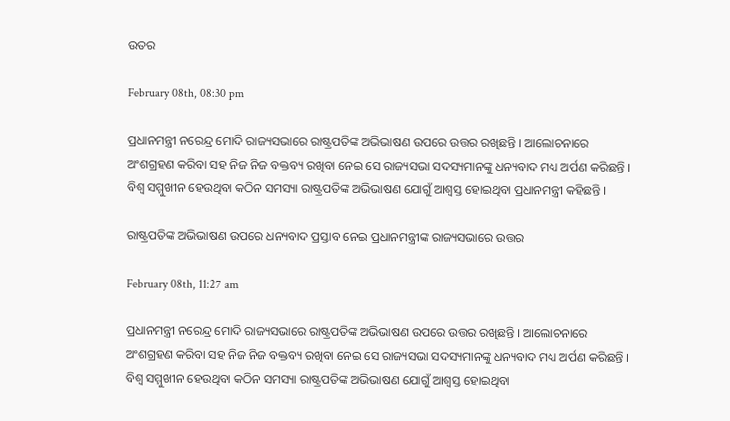ଉତର

February 08th, 08:30 pm

ପ୍ରଧାନମନ୍ତ୍ରୀ ନରେନ୍ଦ୍ର ମୋଦି ରାଜ୍ୟସଭାରେ ରାଷ୍ଟ୍ରପତିଙ୍କ ଅଭିଭାଷଣ ଉପରେ ଉତ୍ତର ରଖିଛନ୍ତି । ଆଲୋଚନାରେ ଅଂଶଗ୍ରହଣ କରିବା ସହ ନିଜ ନିଜ ବକ୍ତବ୍ୟ ରଖିବା ନେଇ ସେ ରାଜ୍ୟସଭା ସଦସ୍ୟମାନଙ୍କୁ ଧନ୍ୟବାଦ ମଧ୍ୟ ଅର୍ପଣ କରିଛନ୍ତି । ବିଶ୍ୱ ସମ୍ମୁଖୀନ ହେଉଥିବା କଠିନ ସମସ୍ୟା ରାଷ୍ଟ୍ରପତିଙ୍କ ଅଭିଭାଷଣ ଯୋଗୁଁ ଆଶ୍ୱସ୍ତ ହୋଇଥିବା ପ୍ରଧାନମନ୍ତ୍ରୀ କହିଛନ୍ତି ।

ରାଷ୍ଟ୍ରପତିଙ୍କ ଅଭିଭାଷଣ ଉପରେ ଧନ୍ୟବାଦ ପ୍ରସ୍ତାବ ନେଇ ପ୍ରଧାନମନ୍ତ୍ରୀଙ୍କ ରାଜ୍ୟସଭାରେ ଉତ୍ତର

February 08th, 11:27 am

ପ୍ରଧାନମନ୍ତ୍ରୀ ନରେନ୍ଦ୍ର ମୋଦି ରାଜ୍ୟସଭାରେ ରାଷ୍ଟ୍ରପତିଙ୍କ ଅଭିଭାଷଣ ଉପରେ ଉତ୍ତର ରଖିଛନ୍ତି । ଆଲୋଚନାରେ ଅଂଶଗ୍ରହଣ କରିବା ସହ ନିଜ ନିଜ ବକ୍ତବ୍ୟ ରଖିବା ନେଇ ସେ ରାଜ୍ୟସଭା ସଦସ୍ୟମାନଙ୍କୁ ଧନ୍ୟବାଦ ମଧ୍ୟ ଅର୍ପଣ କରିଛନ୍ତି । ବିଶ୍ୱ ସମ୍ମୁଖୀନ ହେଉଥିବା କଠିନ ସମସ୍ୟା ରାଷ୍ଟ୍ରପତିଙ୍କ ଅଭିଭାଷଣ ଯୋଗୁଁ ଆଶ୍ୱସ୍ତ ହୋଇଥିବା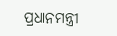ପ୍ରଧାନମନ୍ତ୍ରୀ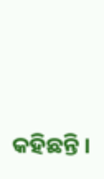କହିଛନ୍ତି ।